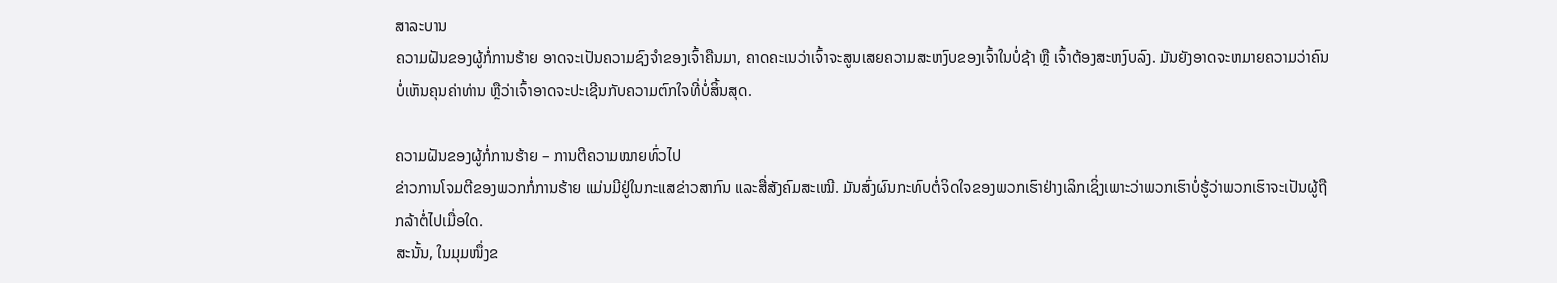ສາລະບານ
ຄວາມຝັນຂອງຜູ້ກໍ່ການຮ້າຍ ອາດຈະເປັນຄວາມຊົງຈຳຂອງເຈົ້າຄືນມາ, ຄາດຄະເນວ່າເຈົ້າຈະສູນເສຍຄວາມສະຫງົບຂອງເຈົ້າໃນບໍ່ຊ້າ ຫຼື ເຈົ້າຕ້ອງສະຫງົບລົງ. ມັນຍັງອາດຈະຫມາຍຄວາມວ່າຄົນບໍ່ເຫັນຄຸນຄ່າທ່ານ ຫຼືວ່າເຈົ້າອາດຈະປະເຊີນກັບຄວາມຕົກໃຈທີ່ບໍ່ສິ້ນສຸດ.

ຄວາມຝັນຂອງຜູ້ກໍ່ການຮ້າຍ – ການຕີຄວາມໝາຍທົ່ວໄປ
ຂ່າວການໂຈມຕີຂອງພວກກໍ່ການຮ້າຍ ແມ່ນມີຢູ່ໃນກະແສຂ່າວສາກົນ ແລະສື່ສັງຄົມສະເໝີ. ມັນສົ່ງຜົນກະທົບຕໍ່ຈິດໃຈຂອງພວກເຮົາຢ່າງເລິກເຊິ່ງເພາະວ່າພວກເຮົາບໍ່ຮູ້ວ່າພວກເຮົາຈະເປັນຜູ້ຖືກລ້າຕໍ່ໄປເມື່ອໃດ.
ສະນັ້ນ, ໃນມຸມໜຶ່ງຂ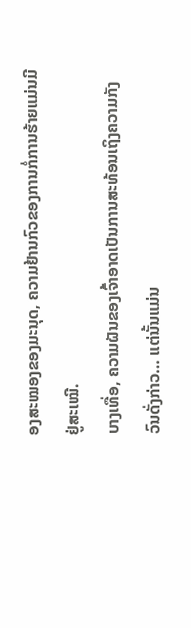ອງສະໝອງຂອງມະນຸດ, ຄວາມຢ້ານກົວຂອງການກໍ່ການຮ້າຍແມ່ນມີຢູ່ສະເໝີ.
ບາງເທື່ອ, ຄວາມຝັນຂອງເຈົ້າອາດເປັນການສະທ້ອນເຖິງຄວາມກັງວົນດັ່ງກ່າວ… ແຕ່ນັ້ນແມ່ນ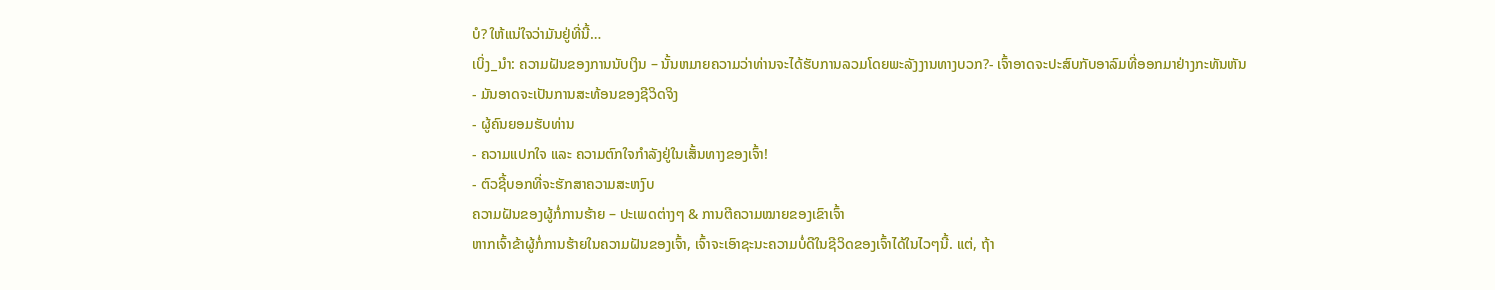ບໍ? ໃຫ້ແນ່ໃຈວ່າມັນຢູ່ທີ່ນີ້…
ເບິ່ງ_ນຳ: ຄວາມຝັນຂອງການນັບເງິນ – ນັ້ນຫມາຍຄວາມວ່າທ່ານຈະໄດ້ຮັບການລວມໂດຍພະລັງງານທາງບວກ?- ເຈົ້າອາດຈະປະສົບກັບອາລົມທີ່ອອກມາຢ່າງກະທັນຫັນ
- ມັນອາດຈະເປັນການສະທ້ອນຂອງຊີວິດຈິງ
- ຜູ້ຄົນຍອມຮັບທ່ານ
- ຄວາມແປກໃຈ ແລະ ຄວາມຕົກໃຈກຳລັງຢູ່ໃນເສັ້ນທາງຂອງເຈົ້າ!
- ຕົວຊີ້ບອກທີ່ຈະຮັກສາຄວາມສະຫງົບ
ຄວາມຝັນຂອງຜູ້ກໍ່ການຮ້າຍ – ປະເພດຕ່າງໆ & ການຕີຄວາມໝາຍຂອງເຂົາເຈົ້າ
ຫາກເຈົ້າຂ້າຜູ້ກໍ່ການຮ້າຍໃນຄວາມຝັນຂອງເຈົ້າ, ເຈົ້າຈະເອົາຊະນະຄວາມບໍ່ດີໃນຊີວິດຂອງເຈົ້າໄດ້ໃນໄວໆນີ້. ແຕ່, ຖ້າ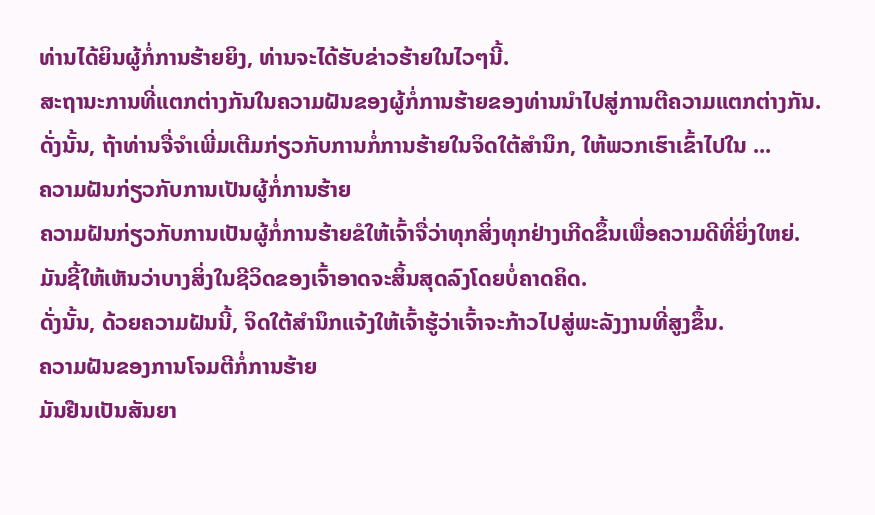ທ່ານໄດ້ຍິນຜູ້ກໍ່ການຮ້າຍຍິງ, ທ່ານຈະໄດ້ຮັບຂ່າວຮ້າຍໃນໄວໆນີ້.
ສະຖານະການທີ່ແຕກຕ່າງກັນໃນຄວາມຝັນຂອງຜູ້ກໍ່ການຮ້າຍຂອງທ່ານນໍາໄປສູ່ການຕີຄວາມແຕກຕ່າງກັນ. ດັ່ງນັ້ນ, ຖ້າທ່ານຈື່ຈໍາເພີ່ມເຕີມກ່ຽວກັບການກໍ່ການຮ້າຍໃນຈິດໃຕ້ສໍານຶກ, ໃຫ້ພວກເຮົາເຂົ້າໄປໃນ ...
ຄວາມຝັນກ່ຽວກັບການເປັນຜູ້ກໍ່ການຮ້າຍ
ຄວາມຝັນກ່ຽວກັບການເປັນຜູ້ກໍ່ການຮ້າຍຂໍໃຫ້ເຈົ້າຈື່ວ່າທຸກສິ່ງທຸກຢ່າງເກີດຂຶ້ນເພື່ອຄວາມດີທີ່ຍິ່ງໃຫຍ່. ມັນຊີ້ໃຫ້ເຫັນວ່າບາງສິ່ງໃນຊີວິດຂອງເຈົ້າອາດຈະສິ້ນສຸດລົງໂດຍບໍ່ຄາດຄິດ.
ດັ່ງນັ້ນ, ດ້ວຍຄວາມຝັນນີ້, ຈິດໃຕ້ສຳນຶກແຈ້ງໃຫ້ເຈົ້າຮູ້ວ່າເຈົ້າຈະກ້າວໄປສູ່ພະລັງງານທີ່ສູງຂຶ້ນ.
ຄວາມຝັນຂອງການໂຈມຕີກໍ່ການຮ້າຍ
ມັນຢືນເປັນສັນຍາ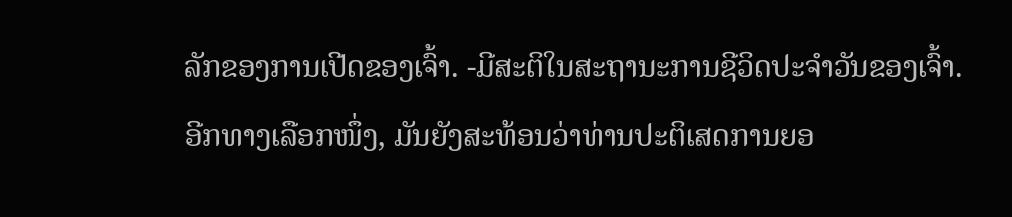ລັກຂອງການເປີດຂອງເຈົ້າ. -ມີສະຕິໃນສະຖານະການຊີວິດປະຈຳວັນຂອງເຈົ້າ.
ອີກທາງເລືອກໜຶ່ງ, ມັນຍັງສະທ້ອນວ່າທ່ານປະຕິເສດການຍອ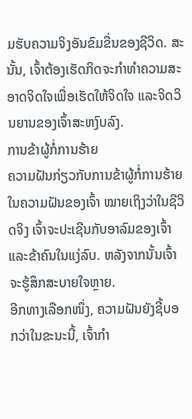ມຮັບຄວາມຈິງອັນຂົມຂື່ນຂອງຊີວິດ. ສະນັ້ນ, ເຈົ້າຕ້ອງເຮັດກິດຈະກຳທຳຄວາມສະອາດຈິດໃຈເພື່ອເຮັດໃຫ້ຈິດໃຈ ແລະຈິດວິນຍານຂອງເຈົ້າສະຫງົບລົງ.
ການຂ້າຜູ້ກໍ່ການຮ້າຍ
ຄວາມຝັນກ່ຽວກັບການຂ້າຜູ້ກໍ່ການຮ້າຍໃນຄວາມຝັນຂອງເຈົ້າ ໝາຍເຖິງວ່າໃນຊີວິດຈິງ ເຈົ້າຈະປະເຊີນກັບອາລົມຂອງເຈົ້າ ແລະຂ້າຄົນໃນແງ່ລົບ. ຫລັງຈາກນັ້ນເຈົ້າຈະຮູ້ສຶກສະບາຍໃຈຫຼາຍ.
ອີກທາງເລືອກໜຶ່ງ, ຄວາມຝັນຍັງຊີ້ບອກວ່າໃນຂະນະນີ້, ເຈົ້າກຳ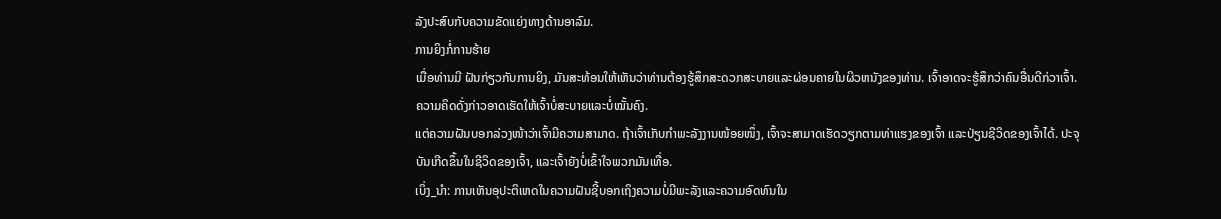ລັງປະສົບກັບຄວາມຂັດແຍ່ງທາງດ້ານອາລົມ.
ການຍິງກໍ່ການຮ້າຍ
ເມື່ອທ່ານມີ ຝັນກ່ຽວກັບການຍິງ, ມັນສະທ້ອນໃຫ້ເຫັນວ່າທ່ານຕ້ອງຮູ້ສຶກສະດວກສະບາຍແລະຜ່ອນຄາຍໃນຜິວຫນັງຂອງທ່ານ. ເຈົ້າອາດຈະຮູ້ສຶກວ່າຄົນອື່ນດີກ່ວາເຈົ້າ. ຄວາມຄິດດັ່ງກ່າວອາດເຮັດໃຫ້ເຈົ້າບໍ່ສະບາຍແລະບໍ່ໝັ້ນຄົງ.
ແຕ່ຄວາມຝັນບອກລ່ວງໜ້າວ່າເຈົ້າມີຄວາມສາມາດ. ຖ້າເຈົ້າເກັບກຳພະລັງງານໜ້ອຍໜຶ່ງ, ເຈົ້າຈະສາມາດເຮັດວຽກຕາມທ່າແຮງຂອງເຈົ້າ ແລະປ່ຽນຊີວິດຂອງເຈົ້າໄດ້. ປະຈຸບັນເກີດຂຶ້ນໃນຊີວິດຂອງເຈົ້າ, ແລະເຈົ້າຍັງບໍ່ເຂົ້າໃຈພວກມັນເທື່ອ.
ເບິ່ງ_ນຳ: ການເຫັນອຸປະຕິເຫດໃນຄວາມຝັນຊີ້ບອກເຖິງຄວາມບໍ່ມີພະລັງແລະຄວາມອົດທົນໃນ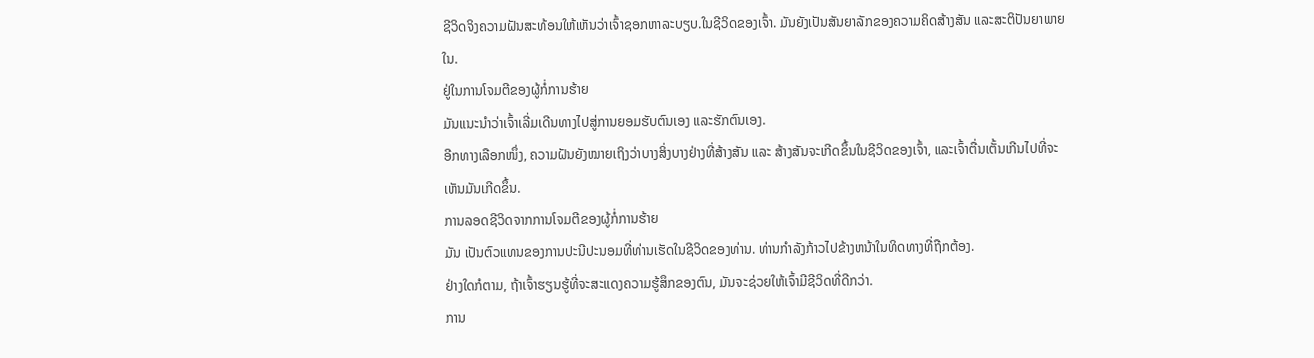ຊີວິດຈິງຄວາມຝັນສະທ້ອນໃຫ້ເຫັນວ່າເຈົ້າຊອກຫາລະບຽບ.ໃນຊີວິດຂອງເຈົ້າ. ມັນຍັງເປັນສັນຍາລັກຂອງຄວາມຄິດສ້າງສັນ ແລະສະຕິປັນຍາພາຍໃນ.
ຢູ່ໃນການໂຈມຕີຂອງຜູ້ກໍ່ການຮ້າຍ
ມັນແນະນໍາວ່າເຈົ້າເລີ່ມເດີນທາງໄປສູ່ການຍອມຮັບຕົນເອງ ແລະຮັກຕົນເອງ.
ອີກທາງເລືອກໜຶ່ງ, ຄວາມຝັນຍັງໝາຍເຖິງວ່າບາງສິ່ງບາງຢ່າງທີ່ສ້າງສັນ ແລະ ສ້າງສັນຈະເກີດຂຶ້ນໃນຊີວິດຂອງເຈົ້າ, ແລະເຈົ້າຕື່ນເຕັ້ນເກີນໄປທີ່ຈະເຫັນມັນເກີດຂຶ້ນ.
ການລອດຊີວິດຈາກການໂຈມຕີຂອງຜູ້ກໍ່ການຮ້າຍ
ມັນ ເປັນຕົວແທນຂອງການປະນີປະນອມທີ່ທ່ານເຮັດໃນຊີວິດຂອງທ່ານ. ທ່ານກໍາລັງກ້າວໄປຂ້າງຫນ້າໃນທິດທາງທີ່ຖືກຕ້ອງ.
ຢ່າງໃດກໍຕາມ, ຖ້າເຈົ້າຮຽນຮູ້ທີ່ຈະສະແດງຄວາມຮູ້ສຶກຂອງຕົນ, ມັນຈະຊ່ວຍໃຫ້ເຈົ້າມີຊີວິດທີ່ດີກວ່າ.
ການ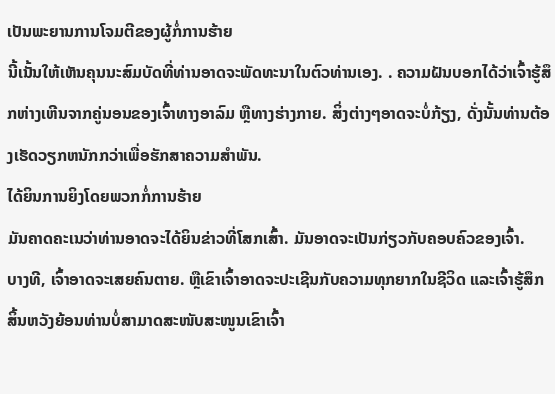ເປັນພະຍານການໂຈມຕີຂອງຜູ້ກໍ່ການຮ້າຍ
ນີ້ເນັ້ນໃຫ້ເຫັນຄຸນນະສົມບັດທີ່ທ່ານອາດຈະພັດທະນາໃນຕົວທ່ານເອງ. . ຄວາມຝັນບອກໄດ້ວ່າເຈົ້າຮູ້ສຶກຫ່າງເຫີນຈາກຄູ່ນອນຂອງເຈົ້າທາງອາລົມ ຫຼືທາງຮ່າງກາຍ. ສິ່ງຕ່າງໆອາດຈະບໍ່ກ້ຽງ, ດັ່ງນັ້ນທ່ານຕ້ອງເຮັດວຽກຫນັກກວ່າເພື່ອຮັກສາຄວາມສໍາພັນ.
ໄດ້ຍິນການຍິງໂດຍພວກກໍ່ການຮ້າຍ
ມັນຄາດຄະເນວ່າທ່ານອາດຈະໄດ້ຍິນຂ່າວທີ່ໂສກເສົ້າ. ມັນອາດຈະເປັນກ່ຽວກັບຄອບຄົວຂອງເຈົ້າ.
ບາງທີ, ເຈົ້າອາດຈະເສຍຄົນຕາຍ. ຫຼືເຂົາເຈົ້າອາດຈະປະເຊີນກັບຄວາມທຸກຍາກໃນຊີວິດ ແລະເຈົ້າຮູ້ສຶກສິ້ນຫວັງຍ້ອນທ່ານບໍ່ສາມາດສະໜັບສະໜູນເຂົາເຈົ້າ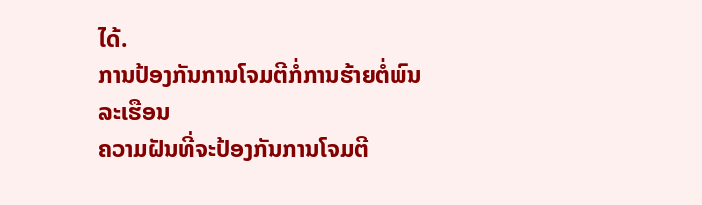ໄດ້.
ການປ້ອງກັນການໂຈມຕີກໍ່ການຮ້າຍຕໍ່ພົນລະເຮືອນ
ຄວາມຝັນທີ່ຈະປ້ອງກັນການໂຈມຕີ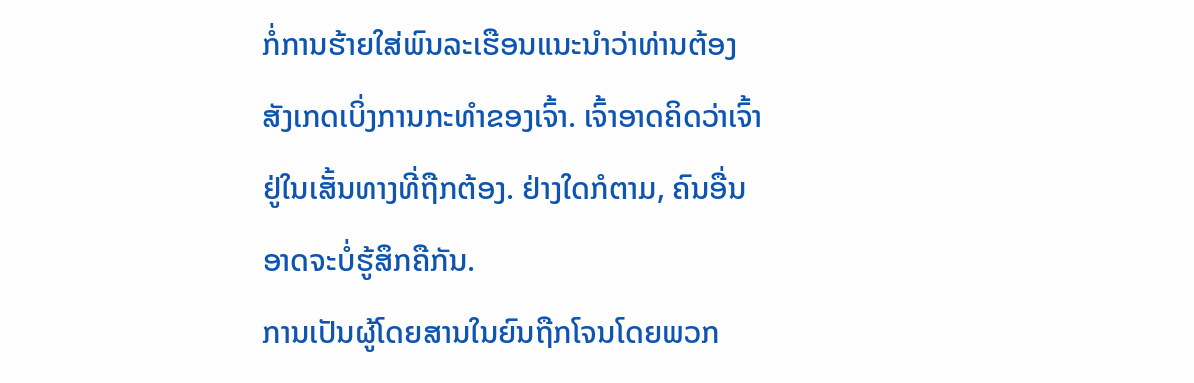ກໍ່ການຮ້າຍໃສ່ພົນລະເຮືອນແນະນໍາວ່າທ່ານຕ້ອງ ສັງເກດເບິ່ງການກະທໍາຂອງເຈົ້າ. ເຈົ້າອາດຄິດວ່າເຈົ້າຢູ່ໃນເສັ້ນທາງທີ່ຖືກຕ້ອງ. ຢ່າງໃດກໍຕາມ, ຄົນອື່ນອາດຈະບໍ່ຮູ້ສຶກຄືກັນ.
ການເປັນຜູ້ໂດຍສານໃນຍົນຖືກໂຈນໂດຍພວກ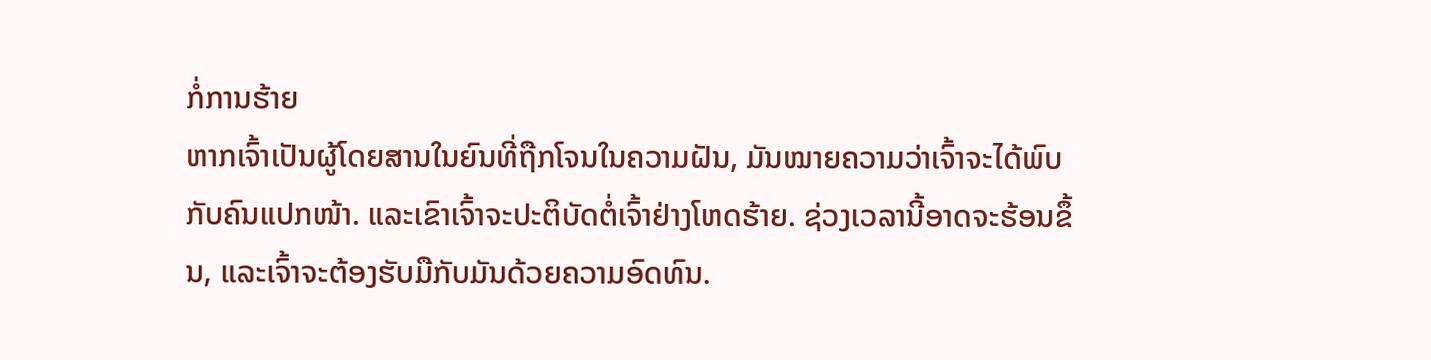ກໍ່ການຮ້າຍ
ຫາກເຈົ້າເປັນຜູ້ໂດຍສານໃນຍົນທີ່ຖືກໂຈນໃນຄວາມຝັນ, ມັນໝາຍຄວາມວ່າເຈົ້າຈະໄດ້ພົບກັບຄົນແປກໜ້າ. ແລະເຂົາເຈົ້າຈະປະຕິບັດຕໍ່ເຈົ້າຢ່າງໂຫດຮ້າຍ. ຊ່ວງເວລານີ້ອາດຈະຮ້ອນຂຶ້ນ, ແລະເຈົ້າຈະຕ້ອງຮັບມືກັບມັນດ້ວຍຄວາມອົດທົນ.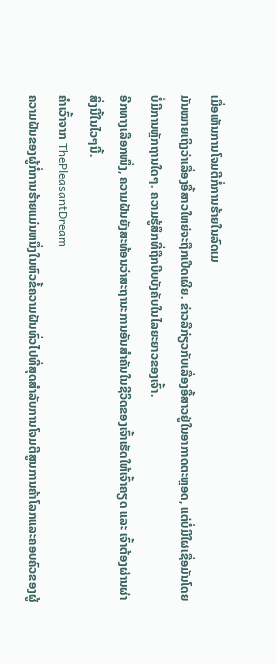ເມື່ອເຫັນການໂຈມຕີກໍ່ການຮ້າຍໃນລົດເມ
ມັນໝາຍເຖິງວ່າເລື່ອງອື້ສາວໃຫຍ່ຈະຖືກເປີດເຜີຍ. ຂ່າວລືກ່ຽວກັບເລື່ອງອື້ສາວຢູ່ໃນອາກາດຕະຫຼອດ, ແຕ່ບໍ່ມີໃຜເຊື່ອມັນໂດຍບໍ່ມີການຫຼັກຖານໃດໆ. ຄວາມຮູ້ສຶກທີ່ຖືກບີບບັງຄັບໃນໄລຍະຍາວຂອງເຈົ້າ.
ອີກທາງເລືອກໜຶ່ງ, ຄວາມຝັນຍັງສະທ້ອນວ່າສະຖານະການອັນສຳຄັນໃນຊີວິດຂອງເຈົ້າເຮັດໃຫ້ເຈົ້າຄຽດ ແລະ ເຈົ້າຕ້ອງຜ່ານຜ່າສິ່ງນີ້ໃນໄວໆນີ້.
ຄຳເວົ້າຈາກ ThePleasantDream
ຄວາມຝັນຂອງຜູ້ກໍ່ການຮ້າຍແມ່ນຫນຶ່ງໃນຫົວຂໍ້ຄວາມຝັນທົ່ວໄປທີ່ສຸດສໍາລັບການໂຈມຕີສູນການຄ້າໂລກແລະຄອບຄົວຂອງຜູ້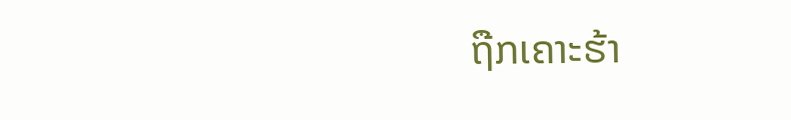ຖືກເຄາະຮ້າ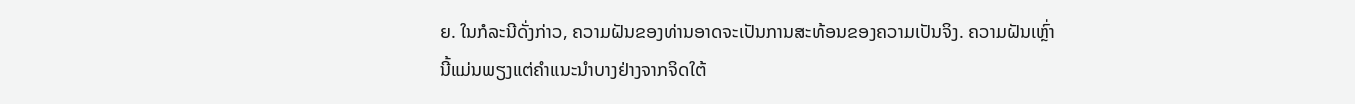ຍ. ໃນກໍລະນີດັ່ງກ່າວ, ຄວາມຝັນຂອງທ່ານອາດຈະເປັນການສະທ້ອນຂອງຄວາມເປັນຈິງ. ຄວາມຝັນເຫຼົ່ານີ້ແມ່ນພຽງແຕ່ຄໍາແນະນໍາບາງຢ່າງຈາກຈິດໃຕ້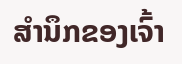ສໍານຶກຂອງເຈົ້າ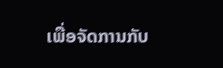ເພື່ອຈັດການກັບ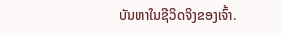ບັນຫາໃນຊີວິດຈິງຂອງເຈົ້າ.